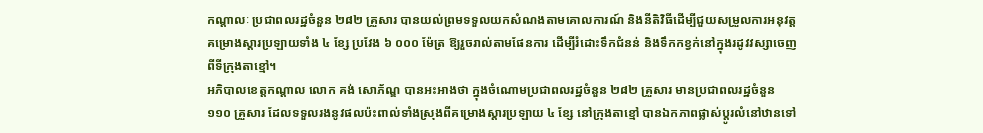កណ្តាលៈ ប្រជាពលរដ្ឋចំនួន ២៨២ គ្រួសារ បានយល់ព្រមទទួលយកសំណងតាមគោលការណ៍ និងនីតិវិធីដើម្បីជួយសម្រួលការអនុវត្តគម្រោងស្តារប្រឡាយទាំង ៤ ខ្សែ ប្រវែង ៦ ០០០ ម៉ែត្រ ឱ្យរួចរាល់តាមផែនការ ដើម្បីរំដោះទឹកជំនន់ និងទឹកកខ្វក់នៅក្នុងរដូវវស្សាចេញពីទីក្រុងតាខ្មៅ។
អភិបាលខេត្តកណ្តាល លោក គង់ សោភ័ណ្ឌ បានអះអាងថា ក្នុងចំណោមប្រជាពលរដ្ឋចំនួន ២៨២ គ្រួសារ មានប្រជាពលរដ្ឋចំនួន ១១០ គ្រួសារ ដែលទទួលរងនូវផលប៉ះពាល់ទាំងស្រុងពីគម្រោងស្តារប្រឡាយ ៤ ខ្សែ នៅក្រុងតាខ្មៅ បានឯកភាពផ្លាស់ប្តូរលំនៅឋានទៅ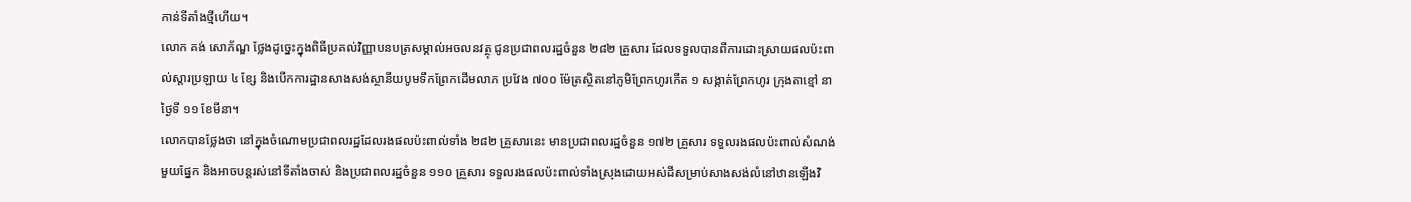កាន់ទីតាំងថ្មីហើយ។
លោក គង់ សោភ័ណ្ឌ ថ្លែងដូច្នេះក្នុងពិធីប្រគល់វិញ្ញាបនបត្រសម្គាល់អចលនវត្ថុ ជូនប្រជាពលរដ្ឋចំនួន ២៨២ គ្រួសារ ដែលទទួលបានពីការដោះស្រាយផលប៉ះពាល់ស្តារប្រឡាយ ៤ ខ្សែ និងបើកការដ្ឋានសាងសង់ស្ថានីយបូមទឹកព្រែកដើមលាភ ប្រវែង ៧០០ ម៉ែត្រស្ថិតនៅភូមិព្រែកហូរកើត ១ សង្កាត់ព្រែកហូរ ក្រុងតាខ្មៅ នាថ្ងៃទី ១១ ខែមីនា។
លោកបានថ្លែងថា នៅក្នុងចំណោមប្រជាពលរដ្ឋដែលរងផលប៉ះពាល់ទាំង ២៨២ គ្រួសារនេះ មានប្រជាពលរដ្ឋចំនួន ១៧២ គ្រួសារ ទទួលរងផលប៉ះពាល់សំណង់មួយផ្នែក និងអាចបន្តរស់នៅទីតាំងចាស់ និងប្រជាពលរដ្ឋចំនួន ១១០ គ្រួសារ ទទួលរងផលប៉ះពាល់ទាំងស្រុងដោយអស់ដីសម្រាប់សាងសង់លំនៅឋានឡើងវិ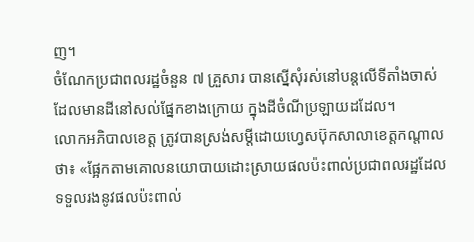ញ។
ចំណែកប្រជាពលរដ្ឋចំនួន ៧ គ្រួសារ បានស្នើសុំរស់នៅបន្តលើទីតាំងចាស់ ដែលមានដីនៅសល់ផ្នែកខាងក្រោយ ក្នុងដីចំណីប្រឡាយដដែល។
លោកអភិបាលខេត្ត ត្រូវបានស្រង់សម្ដីដោយហ្វេសប៊ុកសាលាខេត្តកណ្តាលថា៖ «ផ្អែកតាមគោលនយោបាយដោះស្រាយផលប៉ះពាល់ប្រជាពលរដ្ឋដែលទទួលរងនូវផលប៉ះពាល់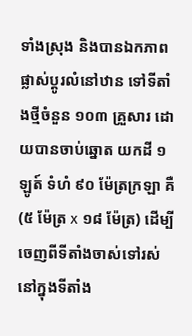ទាំងស្រុង និងបានឯកភាពផ្លាស់ប្តូរលំនៅឋាន ទៅទីតាំងថ្មីចំនួន ១០៣ គ្រួសារ ដោយបានចាប់ឆ្នោត យកដី ១ ឡូត៍ ទំហំ ៩០ ម៉ែត្រក្រឡា គឺ (៥ ម៉ែត្រ x ១៨ ម៉ែត្រ) ដើម្បីចេញពីទីតាំងចាស់ទៅរស់នៅក្នុងទីតាំង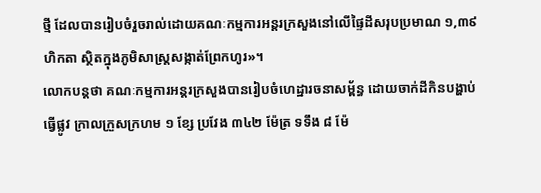ថ្មី ដែលបានរៀបចំរួចរាល់ដោយគណៈកម្មការអន្តរក្រសួងនៅលើផ្ទៃដីសរុបប្រមាណ ១,៣៩ ហិកតា ស្ថិតក្នុងភូមិសាស្ត្រសង្កាត់ព្រែកហូរ»។
លោកបន្តថា គណៈកម្មការអន្តរក្រសួងបានរៀបចំហេដ្ឋារចនាសម្ព័ន្ធ ដោយចាក់ដីកិនបង្ហាប់ ធ្វើផ្លូវ ក្រាលក្រួសក្រហម ១ ខ្សែ ប្រវែង ៣៤២ ម៉ែត្រ ទទឹង ៨ ម៉ែ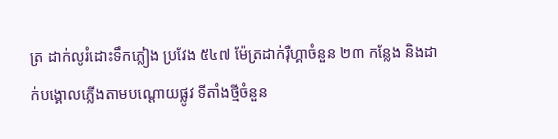ត្រ ដាក់លូរំដោះទឹកភ្លៀង ប្រវែង ៥៤៧ ម៉ែត្រដាក់រ៉ឺហ្គាចំនួន ២៣ កន្លែង និងដាក់បង្គោលភ្លើងតាមបណ្ដោយផ្លូវ ទីតាំងថ្មីចំនួន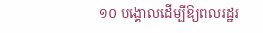១០ បង្គោលដើម្បីឱ្យពលរដ្ឋរ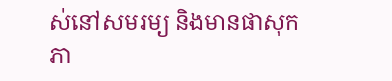ស់នៅសមរម្យ និងមានផាសុកភា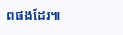ពផងដែរ៕